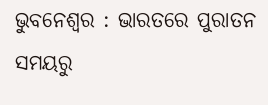ଭୁବନେଶ୍ୱର : ଭାରତରେ ପୁରାତନ ସମୟରୁ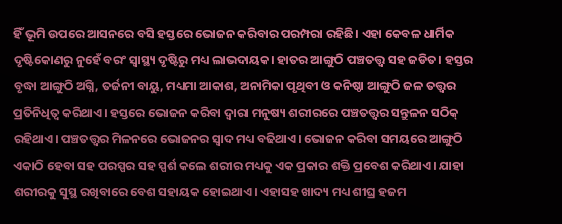ହିଁ ଭୂମି ଉପରେ ଆସନରେ ବସି ହସ୍ତରେ ଭୋଜନ କରିବାର ପରମ୍ପରା ରହିଛି। ଏହା କେବଳ ଧାର୍ମିକ ଦୃଷ୍ଟିକୋଣରୁ ନୁହେଁ ବରଂ ସ୍ୱାସ୍ଥ୍ୟ ଦୃଷ୍ଟିରୁ ମଧ୍ୟ ଲାଭଦାୟକ। ହାତର ଆଙ୍ଗୁଠି ପଞ୍ଚତତ୍ତ୍ୱ ସହ ଜଡିତ। ହସ୍ତର ବୃଦ୍ଧା ଆଙ୍ଗୁଠି ଅଗ୍ନି, ତର୍ଜନୀ ବାୟୁ, ମଧ୍ୟମା ଆକାଶ, ଅନାମିକା ପୃଥିବୀ ଓ କନିଷ୍ଠା ଆଙ୍ଗୁଠି ଜଳ ତତ୍ତ୍ୱର ପ୍ରତିନିଧିତ୍ୱ କରିଥାଏ। ହସ୍ତରେ ଭୋଜନ କରିବା ଦ୍ୱାରା ମନୁଷ୍ୟ ଶରୀରରେ ପଞ୍ଚତତ୍ତ୍ୱର ସନ୍ତୁଳନ ସଠିକ୍ ରହିଥାଏ। ପଞ୍ଚତତ୍ତ୍ୱର ମିଳନରେ ଭୋଜନର ସ୍ୱାଦ ମଧ୍ୟ ବଢିଥାଏ। ଭୋଜନ କରିବା ସମୟରେ ଆଙ୍ଗୁଠି ଏକାଠି ହେବା ସହ ପରସ୍ପର ସହ ସ୍ପର୍ଶ କଲେ ଶରୀର ମଧ୍ୟକୁ ଏକ ପ୍ରକାର ଶକ୍ତି ପ୍ରବେଶ କରିଥାଏ। ଯାହା ଶରୀରକୁ ସୁସ୍ଥ ରଖିବାରେ ବେଶ ସହାୟକ ହୋଇଥାଏ। ଏହାସହ ଖାଦ୍ୟ ମଧ୍ୟ ଶୀଘ୍ର ହଜମ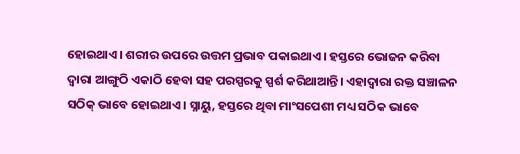ହୋଇଥାଏ। ଶରୀର ଉପରେ ଉତ୍ତମ ପ୍ରଭାବ ପକାଇଥାଏ। ହସ୍ତରେ ଭୋଜନ କରିବା ଦ୍ୱାରା ଆଙ୍ଗୁଠି ଏକାଠି ହେବା ସହ ପରସ୍ପରକୁ ସ୍ପର୍ଶ କରିଥାଆନ୍ତି। ଏହାଦ୍ୱାରା ରକ୍ତ ସଞ୍ଚାଳନ ସଠିକ୍ ଭାବେ ହୋଇଥାଏ। ସ୍ନାୟୁ, ହସ୍ତରେ ଥିବା ମାଂସପେଶୀ ମଧ୍ୟ ସଠିକ ଭାବେ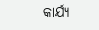କାର୍ଯ୍ୟ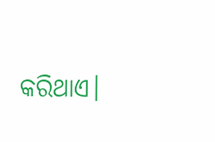କରିଥାଏ।